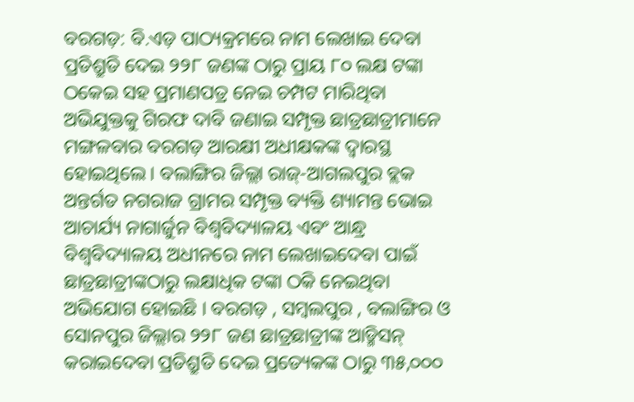ବରଗଡ଼: ବି.ଏଡ଼ ପାଠ୍ୟକ୍ରମରେ ନାମ ଲେଖାଇ ଦେବା ପ୍ରତିଶ୍ରୁତି ଦେଇ ୨୨୮ ଜଣଙ୍କ ଠାରୁ ପ୍ରାୟ ୮୦ ଲକ୍ଷ ଟଙ୍କା ଠକେଇ ସହ ପ୍ରମାଣପତ୍ର ନେଇ ଚମ୍ପଟ ମାରିଥିବା ଅଭିଯୁକ୍ତକୁ ଗିରଫ ଦାବି ଜଣାଇ ସମ୍ପୃକ୍ତ ଛାତ୍ରଛାତ୍ରୀମାନେ ମଙ୍ଗଳବାର ବରଗଡ଼ ଆରକ୍ଷୀ ଅଧୀକ୍ଷକଙ୍କ ଦ୍ବାରସ୍ଥ ହୋଇଥିଲେ । ବଲାଙ୍ଗିର ଜିଲ୍ଲା ରାଜ୍-ଆଗଲପୁର ବ୍ଲକ ଅନ୍ତର୍ଗତ ନଗରାଜ ଗ୍ରାମର ସମ୍ପୃକ୍ତ ବ୍ୟକ୍ତି ଶ୍ୟାମନ୍ତ ଭୋଇ ଆଚାର୍ଯ୍ୟ ନାଗାର୍ଜୁନ ବିଶ୍ବବିଦ୍ୟାଳୟ ଏବଂ ଆନ୍ଧ୍ର ବିଶ୍ବବିଦ୍ୟାଳୟ ଅଧୀନରେ ନାମ ଲେଖାଇଦେବା ପାଇଁ ଛାତ୍ରଛାତ୍ରୀଙ୍କଠାରୁ ଲକ୍ଷାଧିକ ଟଙ୍କା ଠକି ନେଇଥିବା ଅଭିଯୋଗ ହୋଇଛି । ବରଗଡ଼ , ସମ୍ବଲପୁର , ବଲାଙ୍ଗିର ଓ ସୋନପୁର ଜିଲ୍ଲାର ୨୨୮ ଜଣ ଛାତ୍ରଛାତ୍ରୀଙ୍କ ଆଡ୍ମିସନ୍ କରାଇଦେବା ପ୍ରତିଶ୍ରୁତି ଦେଇ ପ୍ରତ୍ୟେକଙ୍କ ଠାରୁ ୩୫,୦୦୦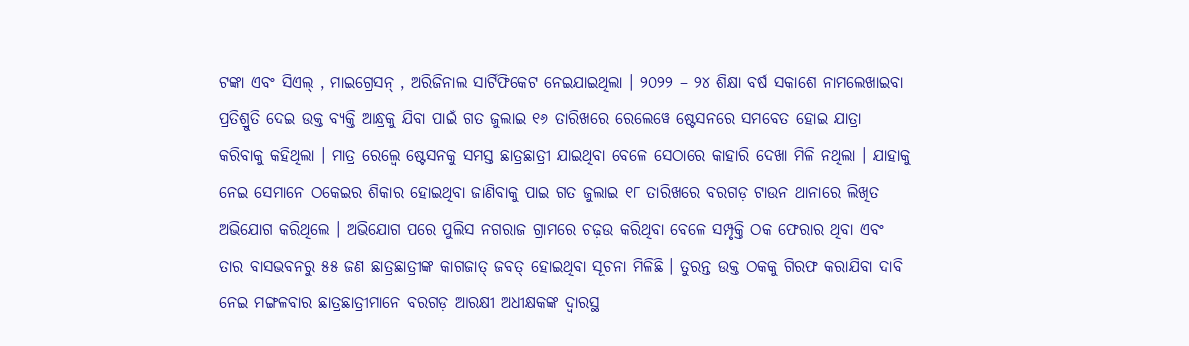ଟଙ୍କା ଏବଂ ସିଏଲ୍ , ମାଇଗ୍ରେସନ୍ , ଅରିଜିନାଲ ସାର୍ଟିଫିକେଟ ନେଇଯାଇଥିଲା । ୨୦୨୨ – ୨୪ ଶିକ୍ଷା ବର୍ଷ ସକାଶେ ନାମଲେଖାଇବା ପ୍ରତିଶ୍ରୁତି ଦେଇ ଉକ୍ତ ବ୍ୟକ୍ତି ଆନ୍ଧ୍ରକୁ ଯିବା ପାଇଁ ଗତ ଜୁଲାଇ ୧୬ ତାରିଖରେ ରେଲେୱେ ଷ୍ଟେସନରେ ସମବେତ ହୋଇ ଯାତ୍ରା କରିବାକୁ କହିଥିଲା । ମାତ୍ର ରେଲ୍ୱେ ଷ୍ଟେସନକୁ ସମସ୍ତ ଛାତ୍ରଛାତ୍ରୀ ଯାଇଥିବା ବେଳେ ସେଠାରେ କାହାରି ଦେଖା ମିଳି ନଥିଲା । ଯାହାକୁ ନେଇ ସେମାନେ ଠକେଇର ଶିକାର ହୋଇଥିବା ଜାଣିବାକୁ ପାଇ ଗତ ଜୁଲାଇ ୧୮ ତାରିଖରେ ବରଗଡ଼ ଟାଉନ ଥାନାରେ ଲିଖିତ ଅଭିଯୋଗ କରିଥିଲେ । ଅଭିଯୋଗ ପରେ ପୁଲିସ ନଗରାଜ ଗ୍ରାମରେ ଚଢ଼ଉ କରିଥିବା ବେଳେ ସମ୍ପୃକ୍ତି ଠକ ଫେରାର ଥିବା ଏବଂ ତାର ବାସଭବନରୁ ୫୫ ଜଣ ଛାତ୍ରଛାତ୍ରୀଙ୍କ କାଗଜାତ୍ ଜବତ୍ ହୋଇଥିବା ସୂଚନା ମିଳିଛି । ତୁରନ୍ତ ଉକ୍ତ ଠକକୁ ଗିରଫ କରାଯିବା ଦାବି ନେଇ ମଙ୍ଗଳବାର ଛାତ୍ରଛାତ୍ରୀମାନେ ବରଗଡ଼ ଆରକ୍ଷୀ ଅଧୀକ୍ଷକଙ୍କ ଦ୍ବାରସ୍ଥ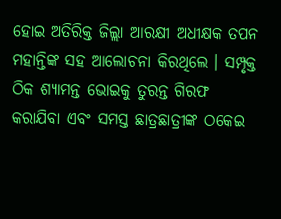ହୋଇ ଅତିରିକ୍ତ ଜିଲ୍ଲା ଆରକ୍ଷୀ ଅଧୀକ୍ଷକ ତପନ ମହାନ୍ତିଙ୍କ ସହ ଆଲୋଚନା କିରଥିଲେ । ସମ୍ପୃକ୍ତ ଠିକ ଶ୍ୟାମନ୍ତ ଭୋଇକୁ ତୁରନ୍ତ ଗିରଫ କରାଯିବା ଏବଂ ସମସ୍ତ ଛାତ୍ରଛାତ୍ରୀଙ୍କ ଠକେଇ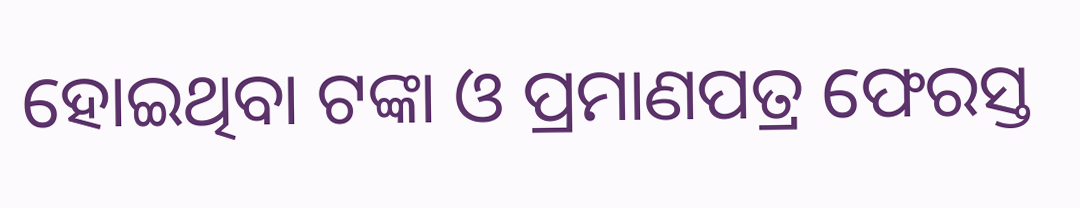ହୋଇଥିବା ଟଙ୍କା ଓ ପ୍ରମାଣପତ୍ର ଫେରସ୍ତ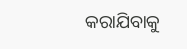କରାଯିବାକୁ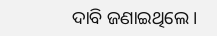ଦାବି ଜଣାଇଥିଲେ ।